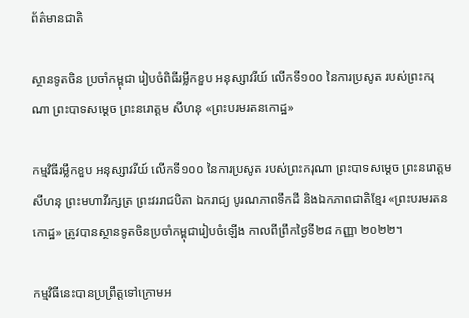ព័ត៌មានជាតិ

ស្ថានទូតចិន ប្រចាំកម្ពុជា រៀបចំពិធីរម្លឹកខួប អនុស្សាវរីយ៍ លើកទី១០០ នៃការប្រសូត របស់ព្រះករុណា ព្រះបាទសម្តេច ព្រះនរោត្តម សីហនុ «ព្រះបរមរតនកោដ្ឋ»

កម្មវិធីរម្លឹកខួប អនុស្សាវរីយ៍ លើកទី១០០ នៃការប្រសូត របស់ព្រះករុណា ព្រះបាទសម្តេច ព្រះនរោត្តម សីហនុ ព្រះមហាវីរក្សត្រ ព្រះវររាជបិតា ឯករាជ្យ បូរណភាពទឹកដី និងឯកភាពជាតិខ្មែរ «ព្រះបរមរតនកោដ្ឋ» ត្រូវបានស្ថានទូតចិនប្រចាំកម្ពុជារៀបចំឡើង កាលពីព្រឹកថ្ងៃទី២៨ កញ្ញា ២០២២។

កម្មវិធីនេះបានប្រព្រឹត្តទៅក្រោមអ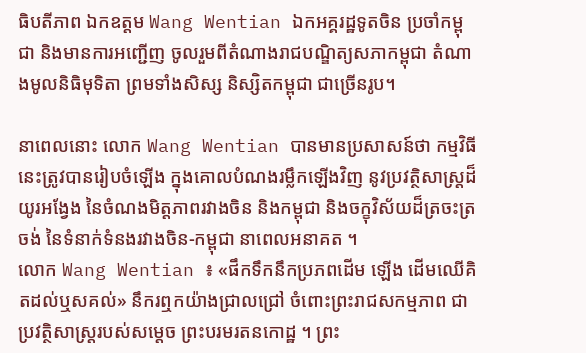ធិបតីភាព ឯកឧត្តម Wang Wentian ឯកអគ្គរដ្ឋទូតចិន ប្រចាំកម្ពុជា និងមានការអញ្ជើញ ចូលរួមពីតំណាងរាជបណ្ឌិត្យសភាកម្ពុជា តំណាងមូលនិធិមុទិតា ព្រមទាំងសិស្ស និស្សិតកម្ពុជា ជាច្រើនរូប។

នាពេលនោះ លោក Wang Wentian បានមានប្រសាសន៍ថា កម្មវិធីនេះត្រូវបានរៀបចំឡើង ក្នុងគោលបំណងរម្លឹកឡើងវិញ នូវប្រវត្ថិសាស្ត្រដ៏យូរអង្វែង នៃចំណងមិត្តភាពរវាងចិន និងកម្ពុជា និងចក្ខុវិស័យដ៏ត្រចះត្រចង់ នៃទំនាក់ទំនងរវាងចិន-កម្ពុជា នាពេលអនាគត ។
លោក Wang Wentian ៖ «ផឹកទឹកនឹកប្រភពដើម ឡើង ដើមឈើគិតដល់ឬសគល់» នឹករឮកយ៉ាងជ្រាលជ្រៅ ចំពោះព្រះរាជសកម្មភាព ជាប្រវត្ថិសាស្ត្ររបស់សម្តេច ព្រះបរមរតនកោដ្ឋ ។ ព្រះ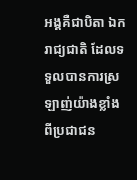អង្គគឺជាបិតា ឯករាជ្យជាតិ ដែលទទួលបានការស្រឡាញ់យ៉ាងខ្លាំង ពីប្រជាជន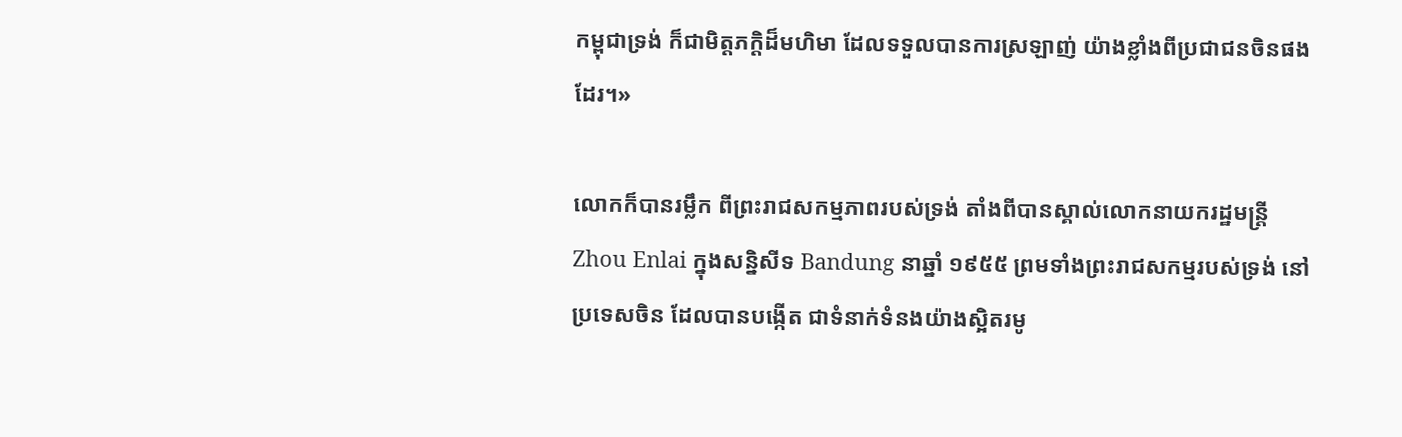កម្ពុជាទ្រង់ ក៏ជាមិត្តភក្តិដ៏មហិមា ដែលទទួលបានការស្រឡាញ់ យ៉ាងខ្លាំងពីប្រជាជនចិនផងដែរ។»

លោកក៏បានរម្លឹក ពីព្រះរាជសកម្មភាពរបស់ទ្រង់ តាំងពីបានស្គាល់លោកនាយករដ្ឋមន្ត្រី Zhou Enlai ក្នុងសន្និសីទ Bandung នាឆ្នាំ ១៩៥៥ ព្រមទាំងព្រះរាជសកម្មរបស់ទ្រង់ នៅប្រទេសចិន ដែលបានបង្កើត ជាទំនាក់ទំនងយ៉ាងស្អិតរមូ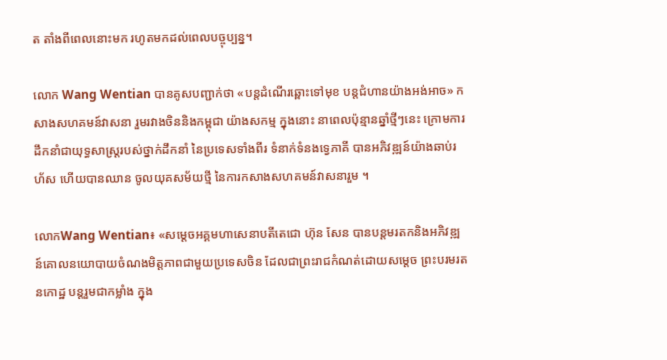ត តាំងពីពេលនោះមក រហូតមកដល់ពេលបច្ចុប្បន្ន។

លោក Wang Wentian បានគូសបញ្ជាក់ថា «បន្តដំណើរឆ្ពោះទៅមុខ បន្តជំហានយ៉ាងអង់អាច» កសាងសហគមន៍វាសនា រួមរវាងចិននិងកម្ពុជា យ៉ាងសកម្ម ក្នុងនោះ នាពេលប៉ុន្មានឆ្នាំថ្មីៗនេះ ក្រោមការដឹកនាំជាយុទ្ធសាស្ត្ររបស់ថ្នាក់ដឹកនាំ នៃប្រទេសទាំងពីរ ទំនាក់ទំនងទ្វេភាគី បានអភិវឌ្ឍន៍យ៉ាងឆាប់រហ័ស ហើយបានឈាន ចូលយុគសម័យថ្មី នៃការកសាងសហគមន៍វាសនារួម ។

លោកWang Wentian៖ «សម្តេចអគ្គមហាសេនាបតីតេជោ ហ៊ុន សែន បានបន្តមរតកនិងអភិវឌ្ឍន៍គោលនយោបាយចំណងមិត្តភាពជាមួយប្រទេសចិន ដែលជាព្រះរាជកំណត់ដោយសម្តេច ព្រះបរមរតនកោដ្ឋ បន្តរួមជាកម្លាំង ក្នុង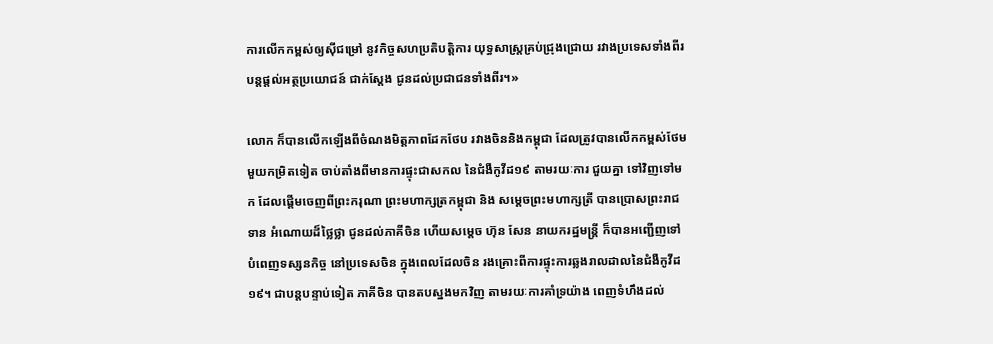ការលើកកម្ពស់ឲ្យស៊ីជម្រៅ នូវកិច្ចសហប្រតិបតិ្តការ យុទ្ធសាស្ត្រគ្រប់ជ្រុងជ្រោយ រវាងប្រទេសទាំងពីរ បន្តផ្តល់អត្ថប្រយោជន៍ ជាក់ស្តែង ជូនដល់ប្រជាជនទាំងពីរ។»

លោក ក៏បានលើកឡើងពីចំណងមិត្តភាពដែកថែប រវាងចិននិងកម្ពុជា ដែលត្រូវបានលើកកម្ពស់ថែមមួយកម្រិតទៀត ចាប់តាំងពីមានការផ្ទុះជាសកល នៃជំងឺកូវីដ១៩ តាមរយៈការ ជួយគ្នា ទៅវិញទៅមក ដែលផ្តើមចេញពីព្រះករុណា ព្រះមហាក្សត្រកម្ពុជា និង សម្តេចព្រះមហាក្សត្រី បានប្រោសព្រះរាជទាន អំណោយដ៏ថ្លៃថ្លា ជូនដល់ភាគីចិន ហើយសម្តេច ហ៊ុន សែន នាយករដ្ឋមន្ត្រី ក៏បានអញ្ជើញទៅបំពេញទស្សនកិច្ច នៅប្រទេសចិន ក្នុងពេលដែលចិន រងគ្រោះពីការផ្ទុះការឆ្លងរាលដាលនៃជំងឺកូវីដ១៩។ ជាបន្តបន្ទាប់ទៀត ភាគីចិន បានតបស្នងមកវិញ តាមរយៈការគាំទ្រយ៉ាង ពេញទំហឹងដល់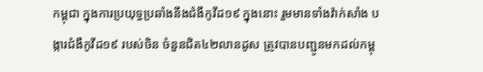កម្ពុជា ក្នុងការប្រយុទ្ធប្រឆាំងនឹងជំងឺកូវីដ១៩ ក្នុងនោះ រួមមានទាំងវ៉ាក់សាំង បង្ការជំងឺកូវីដ១៩ របស់ចិន ចំនួនជិត៤២លានដូស ត្រូវបានបញ្ជូនមកដល់កម្ពុ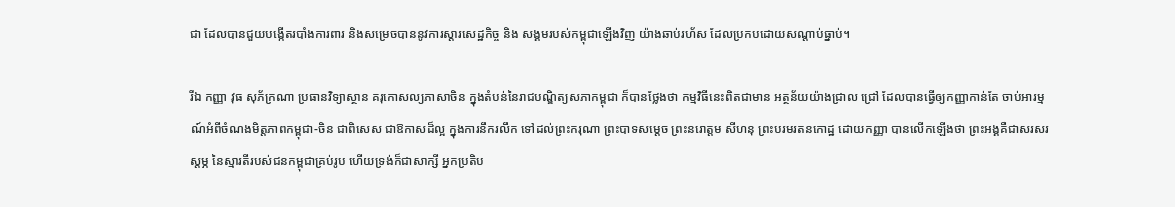ជា ដែលបានជួយបង្កើតរបាំងការពារ និងសម្រេចបាននូវការស្តារសេដ្ឋកិច្ច និង សង្គមរបស់កម្ពុជាឡើងវិញ យ៉ាងឆាប់រហ័ស ដែលប្រកបដោយសណ្តាប់ធ្នាប់។

រីឯ កញ្ញា វុធ សុភ័ក្រណា ប្រធានវិទ្យាស្ថាន គរុកោសល្យភាសាចិន ក្នុងតំបន់នៃរាជបណ្ឌិត្យសភាកម្ពុជា ក៏បានថ្លែងថា កម្មវិធីនេះពិតជាមាន អត្ថន័យយ៉ាងជ្រាល ជ្រៅ ដែលបានធ្វើឲ្យកញ្ញាកាន់តែ ចាប់អារម្មណ៍អំពីចំណងមិត្តភាពកម្ពុជា-ចិន ជាពិសេស ជាឱកាសដ៏ល្អ ក្នុងការនឹករលឹក ទៅដល់ព្រះករុណា ព្រះបាទសម្តេច ព្រះនរោត្តម សីហនុ ព្រះបរមរតនកោដ្ឋ ដោយកញ្ញា បានលើកឡើងថា ព្រះអង្គគឺជាសរសរស្តម្ភ នៃស្មារតីរបស់ជនកម្ពុជាគ្រប់រូប ហើយទ្រង់ក៏ជាសាក្សី អ្នកប្រតិប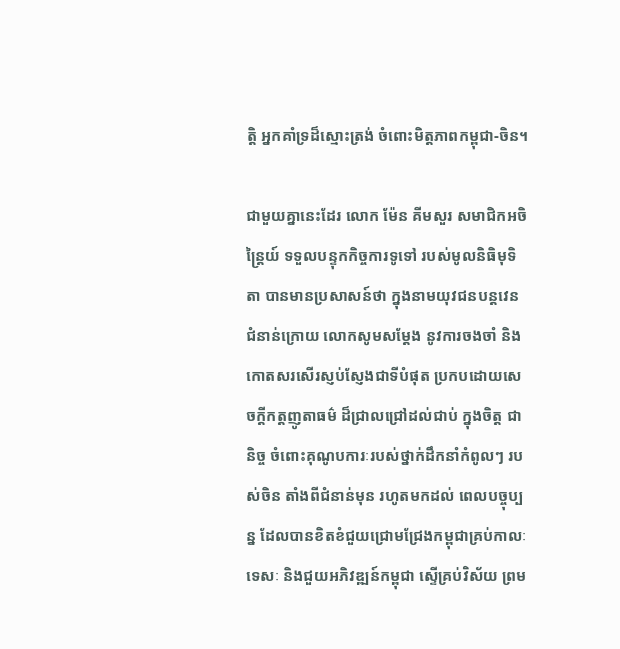ត្តិ អ្នកគាំទ្រដ៏ស្មោះត្រង់ ចំពោះមិត្តភាពកម្ពុជា-ចិន។

ជាមួយគ្នានេះដែរ លោក ម៉ែន គីមសួរ សមាជិកអចិន្ត្រៃយ៍ ទទួលបន្ទុកកិច្ចការទូទៅ របស់មូលនិធិមុទិតា បានមានប្រសាសន៍ថា ក្នុងនាមយុវជនបន្តវេន ជំនាន់ក្រោយ លោកសូមសម្តែង នូវការចងចាំ និងកោតសរសើរស្ញប់ស្ញែងជាទីបំផុត ប្រកបដោយសេចក្តីកត្តញូតាធម៌ ដ៏ជ្រាលជ្រៅដល់ជាប់ ក្នុងចិត្ត ជានិច្ច ចំពោះគុណូបការៈរបស់ថ្នាក់ដឹកនាំកំពូលៗ របស់ចិន តាំងពីជំនាន់មុន រហូតមកដល់ ពេលបច្ចុប្បន្ន ដែលបានខិតខំជួយជ្រោមជ្រែងកម្ពុជាគ្រប់កាលៈទេសៈ និងជួយអភិវឌ្ឍន៍កម្ពុជា ស្ទើគ្រប់វិស័យ ព្រម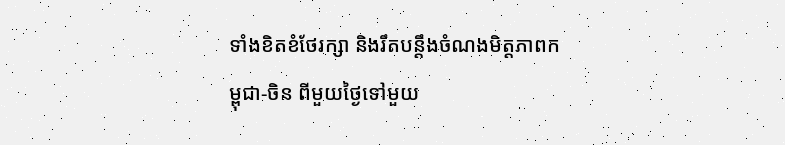ទាំងខិតខំថែរក្សា និងរឹតបន្តឹងចំណងមិត្តភាពកម្ពុជា-ចិន ពីមួយថ្ងៃទៅមួយ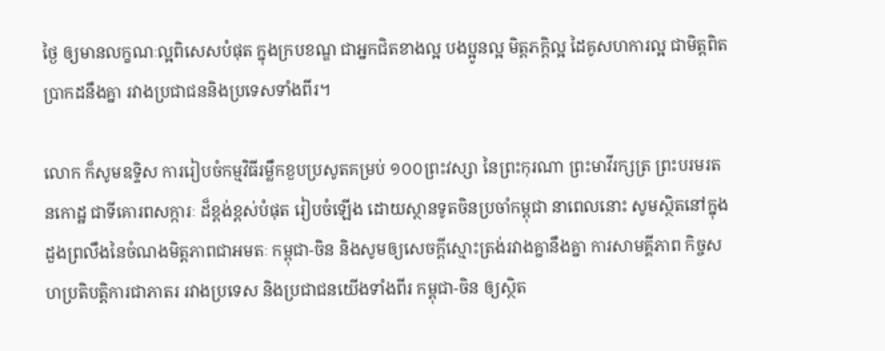ថ្ងៃ ឲ្យមានលក្ខណៈល្អពិសេសបំផុត ក្នុងក្របខណ្ឌ ជាអ្នកជិតខាងល្អ បងប្អូនល្អ មិត្តភក្តិល្អ ដៃគូសហការល្អ ជាមិត្តពិតប្រាកដនឹងគ្នា រវាងប្រជាជននិងប្រទេសទាំងពីរ។

លោក ក៏សូមឧទ្ទិស ការរៀបចំកម្មវិធីរម្លឹកខួបប្រសូតគម្រប់ ១០០ព្រះវស្សា នៃព្រះកុរណា ព្រះមាវីរក្សត្រ ព្រះបរមរតនកោដ្ឋ ជាទីគោរពសក្ការៈ ដ៏ខ្ពង់ខ្ពស់បំផុត រៀបចំឡើង ដោយស្ថានទូតចិនប្រចាំកម្ពុជា នាពេលនោះ សូមស្ថិតនៅក្នុងដួងព្រលឹងនៃចំណងមិត្តភាពជាអមតៈ កម្ពុជា-ចិន និងសូមឲ្យសេចក្តីស្មោះត្រង់រវាងគ្នានឹងគ្នា ការសាមគ្គីភាព កិច្ចសហប្រតិបត្តិការជាភាតរ រវាងប្រទេស និងប្រជាជនយើងទាំងពីរ កម្ពុជា-ចិន ឲ្យស្ថិត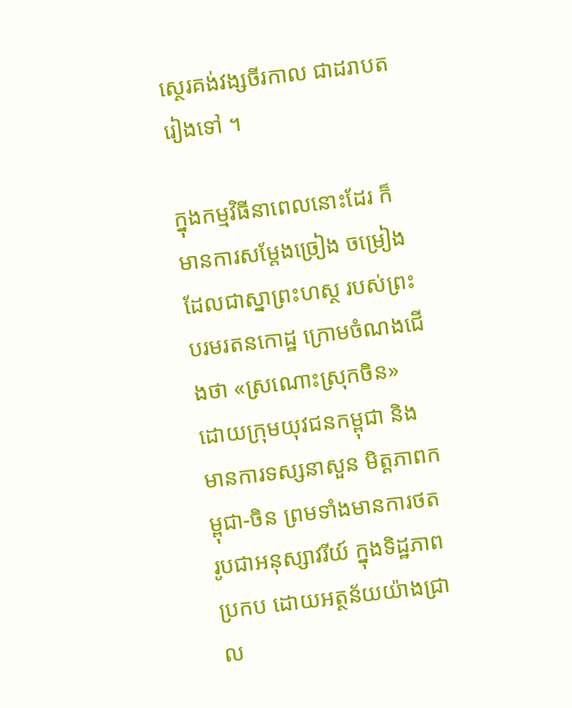ស្ថេរគង់វង្សចីរកាល ជាដរាបតរៀងទៅ ។

ក្នុងកម្មវិធីនាពេលនោះដែរ ក៏មានការសម្តែងច្រៀង ចម្រៀង ដែលជាស្នាព្រះហស្ថ របស់ព្រះបរមរតនកោដ្ឋ ក្រោមចំណងជើងថា «ស្រណោះស្រុកចិន» ដោយក្រុមយុវជនកម្ពុជា និងមានការទស្សនាសួន មិត្តភាពកម្ពុជា-ចិន ព្រមទាំងមានការថតរូបជាអនុស្សាវរីយ៍ ក្នុងទិដ្ឋភាពប្រកប ដោយអត្ថន័យយ៉ាងជ្រាល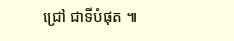ជ្រៅ ជាទីបំផុត ៕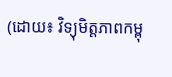(ដោយ៖ វិទ្យុមិត្តភាពកម្ពុ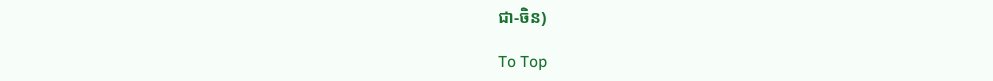ជា-ចិន)

To Top